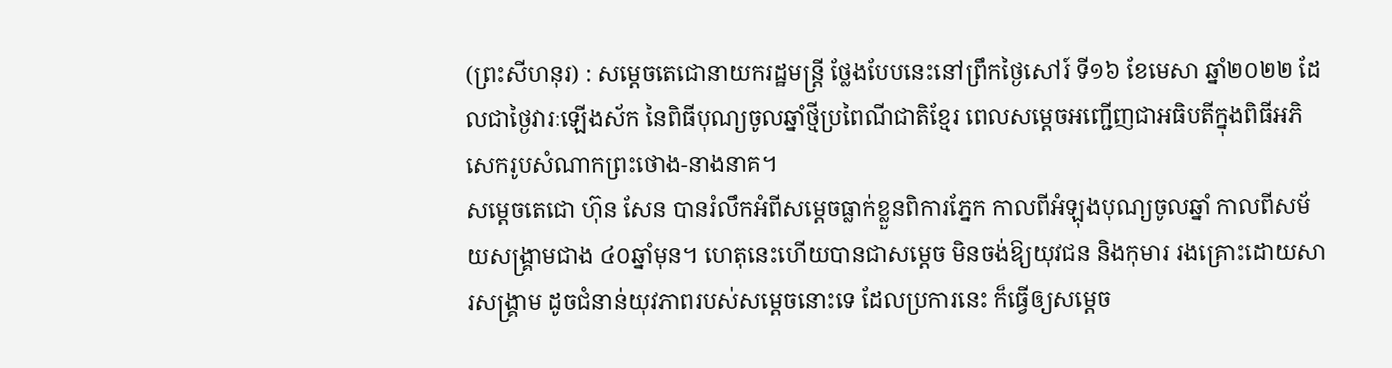(ព្រះសីហនុរ) : សម្តេចតេជោនាយករដ្ឋមន្ត្រី ថ្លែងបែបនេះនៅព្រឹកថ្ងៃសៅរ៍ ទី១៦ ខែមេសា ឆ្នាំ២០២២ ដែលជាថ្ងៃវារៈឡើងស័ក នៃពិធីបុណ្យចូលឆ្នាំថ្មីប្រពៃណីជាតិខ្មែរ ពេលសម្តេចអញ្ជើញជាអធិបតីក្នុងពិធីអភិសេករូបសំណាកព្រះថោង-នាងនាគ។
សម្តេចតេជោ ហ៊ុន សែន បានរំលឹកអំពីសម្តេចធ្លាក់ខ្លួនពិការភ្នែក កាលពីអំឡុងបុណ្យចូលឆ្នាំ កាលពីសម័យសង្គ្រាមជាង ៤០ឆ្នាំមុន។ ហេតុនេះហើយបានជាសម្តេច មិនចង់ឱ្យយុវជន និងកុមារ រងគ្រោះដោយសារសង្គ្រាម ដូចជំនាន់យុវភាពរបស់សម្តេចនោះទេ ដែលប្រការនេះ ក៏ធ្វើឲ្យសម្តេច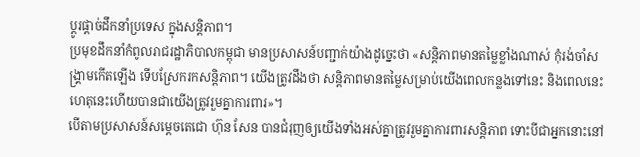ប្តូរផ្តាច់ដឹកនាំប្រទេស ក្នុងសន្តិភាព។
ប្រមុខដឹកនាំកំពូលរាជរដ្ឋាភិបាលកម្ពុជា មានប្រសាសន៍បញ្ជាក់យ៉ាងដូច្នេះថា «សន្តិភាពមានតម្លៃខ្លាំងណាស់ កុំរង់ចាំសង្គ្រាមកើតឡើង ទើបស្រែករកសន្តិភាព។ យើងត្រូវដឹងថា សន្តិភាពមានតម្លៃសម្រាប់យើងពេលកន្លងទៅនេះ និងពេលនេះ ហេតុនេះហើយបានជាយើងត្រូវរួមគ្នាការពារ»។
បើតាមប្រសាសន៍សម្តេចតេជោ ហ៊ុន សែន បានជំរុញឲ្យយើងទាំងអស់គ្នាត្រូវរួមគ្នាការពារសន្តិភាព ទោះបីជាអ្នកនោះនៅ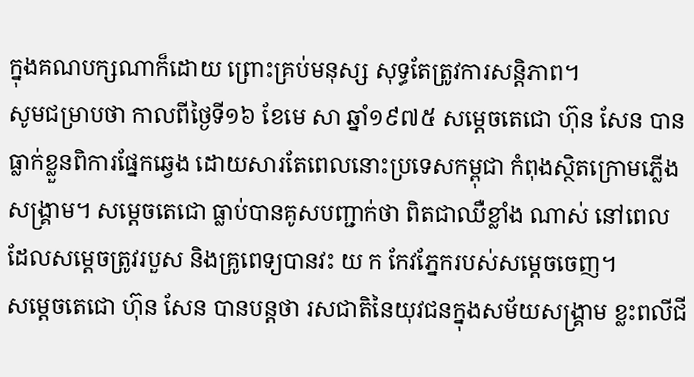ក្នុងគណបក្សណាក៏ដោយ ព្រោះគ្រប់មនុស្ស សុទ្ធតែត្រូវការសន្តិភាព។
សូមជម្រាបថា កាលពីថ្ងៃទី១៦ ខែមេ សា ឆ្នាំ១៩៧៥ សម្តេចតេជោ ហ៊ុន សែន បានធ្លាក់ខ្លួនពិការផ្នែកឆ្វេង ដោយសារតែពេលនោះប្រទេសកម្ពុជា កំពុងស្ថិតក្រោមភ្លើងសង្គ្រាម។ សម្ដេចតេជោ ធ្លាប់បានគូសបញ្ជាក់ថា ពិតជាឈឺខ្លាំង ណាស់ នៅពេល ដែលសម្ដេចត្រូវរបួស និងគ្រូពេទ្យបានវះ យ ក កែវភ្នែករបស់សម្ដេចចេញ។
សម្ដេចតេជោ ហ៊ុន សែន បានបន្តថា រសជាតិនៃយុវជនក្នុងសម័យសង្គ្រាម ខ្លះពលីជី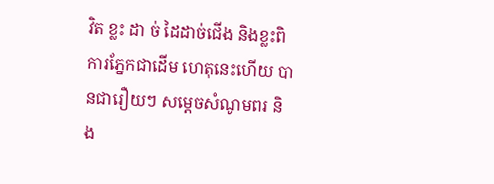វិត ខ្លះ ដា ច់ ដៃដាច់ជើង និងខ្លះពិការភ្នែកជាដើម ហេតុនេះហើយ បានជារឿយៗ សម្តេចសំណូមពរ និង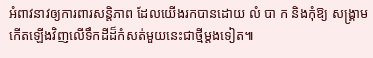អំពាវនាវឲ្យការពារសន្តិភាព ដែលយើងរកបានដោយ លំ បា ក និងកុំឱ្យ សង្រ្គាមកើតឡើងវិញលើទឹកដីដ៏កំសត់មួយនេះជាថ្មីម្តងទៀត៕